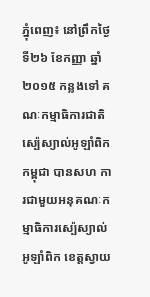ភ្នុំពេញ៖ នៅព្រឹកថ្ងៃទី២៦ ខែកញ្ញា ឆ្នាំ២០១៥ កន្លងទៅ គណៈកម្មាធិការជាតិស្ប៉េស្យាល់អូឡាំពិកកម្ពុជា បានសហ ការជាមួយអនុគណៈកម្មាធិការស្ប៉េស្យាល់អូឡាំពិក ខេត្តស្វាយ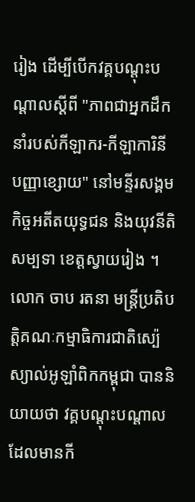រៀង ដើម្បីបើកវគ្គបណ្តុះបណ្តាលស្តីពី "ភាពជាអ្នកដឹក នាំរបស់កីឡាករ-កីឡាការិនី បញ្ញាខ្សោយ" នៅមន្ទីរសង្គមកិច្ចអតីតយុទ្ធជន និងយុវនីតិសម្បទា ខេត្តស្វាយរៀង ។
លោក ចាប រតនា មន្ត្រីប្រតិបត្តិគណៈកម្មាធិការជាតិស្ប៉េស្យាល់អូឡាំពិកកម្ពុជា បាននិយាយថា វគ្គបណ្តុះបណ្តាល ដែលមានកី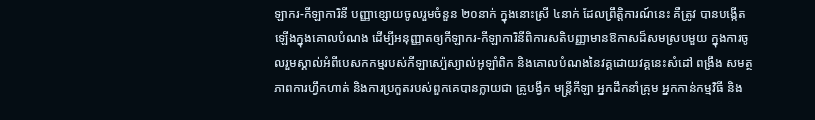ឡាករ-កីឡាការិនី បញ្ញាខ្សោយចូលរួមចំនួន ២០នាក់ ក្នុងនោះស្រី ៤នាក់ ដែលព្រឹត្តិការណ៍នេះ គឺត្រូវ បានបង្កើតឡើងក្នុងគោលបំណង ដើម្បីអនុញ្ញាតឲ្យកីឡាករ-កីឡាការិនីពិការសតិបញ្ញាមានឱកាសដ៏សមស្របមួយ ក្នុងការចូលរួមស្គាល់អំពីបេសកកម្មរបស់កីឡាស្ប៉េស្យាល់អូឡាំពិក និងគោលបំណងនៃវគ្គដោយវគ្គនេះសំដៅ ពង្រឹង សមត្ថភាពការហ្វឹកហាត់ និងការប្រកួតរបស់ពួកគេបានក្លាយជា គ្រូបង្វឹក មន្ត្រីកីឡា អ្នកដឹកនាំគ្រុម អ្នកកាន់កម្មវិធី និង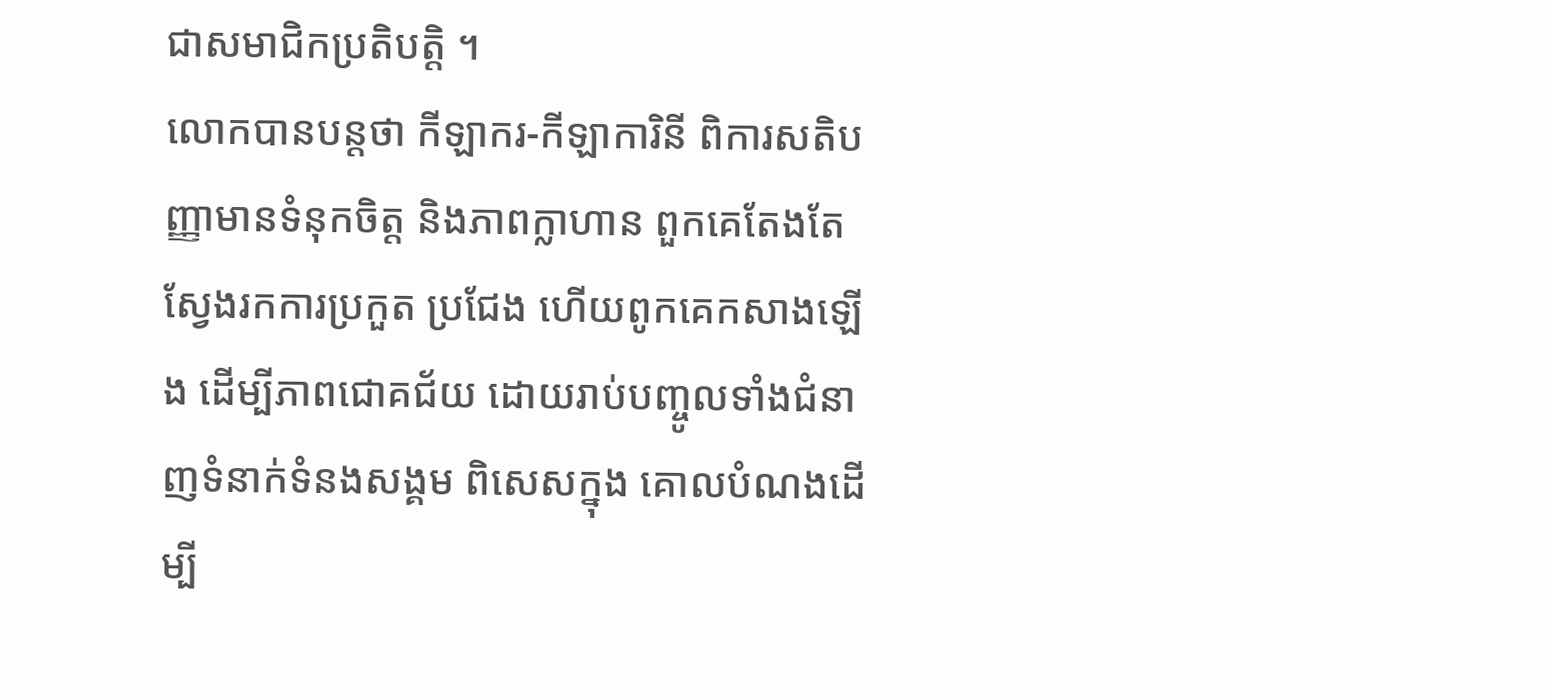ជាសមាជិកប្រតិបត្តិ ។
លោកបានបន្តថា កីឡាករ-កីឡាការិនី ពិការសតិបញ្ញាមានទំនុកចិត្ត និងភាពក្លាហាន ពួកគេតែងតែស្វែងរកការប្រកួត ប្រជែង ហើយពូកគេកសាងឡើង ដើម្បីភាពជោគជ័យ ដោយរាប់បញ្ចូលទាំងជំនាញទំនាក់ទំនងសង្គម ពិសេសក្នុង គោលបំណងដើម្បី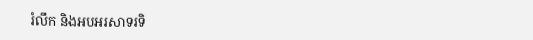រំលឹក និងអបអរសាទរទិ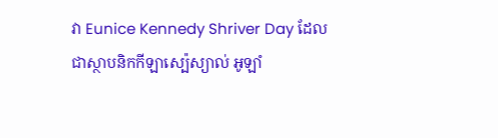វា Eunice Kennedy Shriver Day ដែលជាស្ថាបនិកកីឡាស្ប៉េស្យាល់ អូឡាំ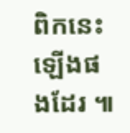ពិកនេះឡើងផងដែរ ៕